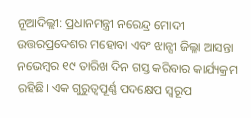ନୂଆଦିଲ୍ଲୀ: ପ୍ରଧାନମନ୍ତ୍ରୀ ନରେନ୍ଦ୍ର ମୋଦୀ ଉତ୍ତରପ୍ରଦେଶର ମହୋବା ଏବଂ ଝାନ୍ସୀ ଜିଲ୍ଳା ଆସନ୍ତା ନଭେମ୍ବର ୧୯ ତାରିଖ ଦିନ ଗସ୍ତ କରିବାର କାର୍ଯ୍ୟକ୍ରମ ରହିଛି। ଏକ ଗୁରୁତ୍ୱପୂର୍ଣ୍ଣ ପଦକ୍ଷେପ ସ୍ୱରୂପ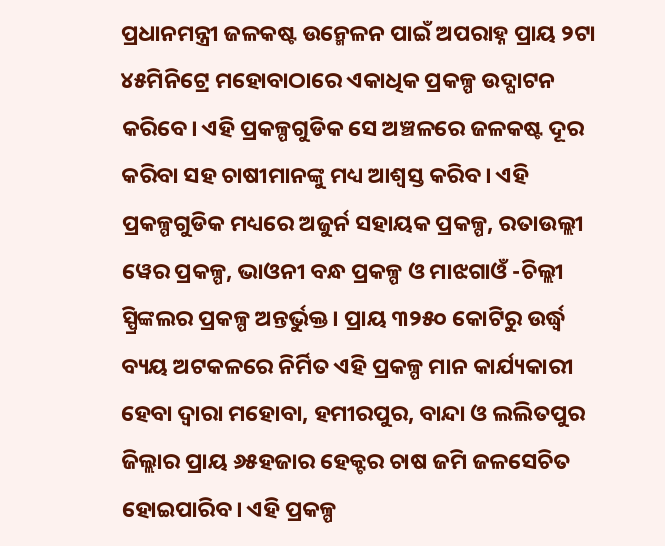ପ୍ରଧାନମନ୍ତ୍ରୀ ଜଳକଷ୍ଟ ଉନ୍ମେଳନ ପାଇଁ ଅପରାହ୍ନ ପ୍ରାୟ ୨ଟା ୪୫ମିନିଟ୍ରେ ମହୋବାଠାରେ ଏକାଧିକ ପ୍ରକଳ୍ପ ଉଦ୍ଘାଟନ କରିବେ। ଏହି ପ୍ରକଳ୍ପଗୁଡିକ ସେ ଅଞ୍ଚଳରେ ଜଳକଷ୍ଟ ଦୂର କରିବା ସହ ଚାଷୀମାନଙ୍କୁ ମଧ୍ୟ ଆଶ୍ୱସ୍ତ କରିବ। ଏହି ପ୍ରକଳ୍ପଗୁଡିକ ମଧ୍ୟରେ ଅଜୁର୍ନ ସହାୟକ ପ୍ରକଳ୍ପ, ରତାଉଲ୍ଲୀ ୱେର ପ୍ରକଳ୍ପ, ଭାଓନୀ ବନ୍ଧ ପ୍ରକଳ୍ପ ଓ ମାଝଗାଓଁ -ଚିଲ୍ଲୀ ସ୍ପ୍ରିଙ୍କଲର ପ୍ରକଳ୍ପ ଅନ୍ତର୍ଭୁକ୍ତ। ପ୍ରାୟ ୩୨୫୦ କୋଟିରୁ ଉର୍ଦ୍ଧ୍ୱ ବ୍ୟୟ ଅଟକଳରେ ନିର୍ମିତ ଏହି ପ୍ରକଳ୍ପ ମାନ କାର୍ଯ୍ୟକାରୀ ହେବା ଦ୍ୱାରା ମହୋବା, ହମୀରପୁର, ବାନ୍ଦା ଓ ଲଲିତପୁର ଜିଲ୍ଲାର ପ୍ରାୟ ୬୫ହଜାର ହେକ୍ଟର ଚାଷ ଜମି ଜଳସେଚିତ ହୋଇପାରିବ। ଏହି ପ୍ରକଳ୍ପ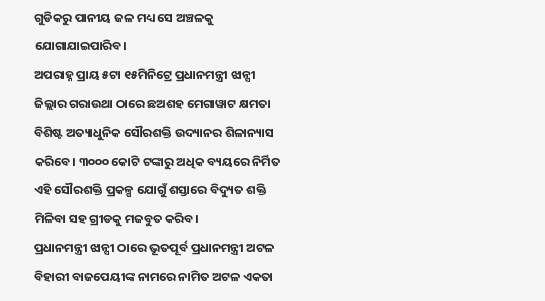ଗୁଡିକରୁ ପାନୀୟ ଜଳ ମଧ୍ୟ ସେ ଅଞ୍ଚଳକୁ ଯୋଗାଯାଇପାରିବ।
ଅପରାହ୍ନ ପ୍ରାୟ ୫ଟା ୧୫ମିନିଟ୍ରେ ପ୍ରଧାନମନ୍ତ୍ରୀ ଝାନ୍ସୀ ଜିଲ୍ଲାର ଗରାଉଥା ଠାରେ ଛଅଶହ ମେଗାୱାଟ କ୍ଷମତା ବିଶିଷ୍ଟ ଅତ୍ୟାଧୁନିକ ସୌରଶକ୍ତି ଉଦ୍ୟାନର ଶିଳାନ୍ୟାସ କରିବେ। ୩୦୦୦ କୋଟି ଟଙ୍କାରୁ ଅଧିକ ବ୍ୟୟରେ ନିର୍ମିତ ଏହି ସୌରଶକ୍ତି ପ୍ରକଳ୍ପ ଯୋଗୁଁ ଶସ୍ତାରେ ବିଦ୍ୟୁତ ଶକ୍ତି ମିଳିବା ସହ ଗ୍ରୀଡକୁ ମଜବୁତ କରିବ।
ପ୍ରଧାନମନ୍ତ୍ରୀ ଝାନ୍ସୀ ଠାରେ ଭୂତପୂର୍ବ ପ୍ରଧାନମନ୍ତ୍ରୀ ଅଟଳ ବିହାରୀ ବାଜପେୟୀଙ୍କ ନାମରେ ନାମିତ ଅଟଳ ଏକତା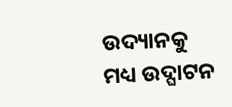ଉଦ୍ୟାନକୁ ମଧ୍ୟ ଉଦ୍ଘାଟନ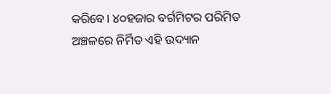କରିବେ। ୪୦ହଜାର ବର୍ଗମିଟର ପରିମିତ ଅଞ୍ଚଳରେ ନିର୍ମିତ ଏହି ଉଦ୍ୟାନ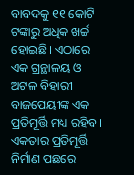ବାବଦକୁ ୧୧ କୋଟି ଟଙ୍କାରୁ ଅଧିକ ଖର୍ଚ୍ଚ ହୋଇଛି। ଏଠାରେ ଏକ ଗ୍ରନ୍ଥାଳୟ ଓ ଅଟଳ ବିହାରୀ ବାଜପେୟୀଙ୍କ ଏକ ପ୍ରତିମୂର୍ତ୍ତି ମଧ୍ୟ ରହିବ। ଏକତାର ପ୍ରତିମୂର୍ତ୍ତି ନିର୍ମାଣ ପଛରେ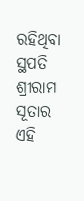ରହିଥିବା ସ୍ଥପତି ଶ୍ରୀରାମ ସୂତାର ଏହି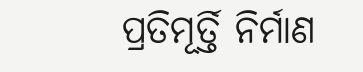ପ୍ରତିମୂର୍ତ୍ତି ନିର୍ମାଣ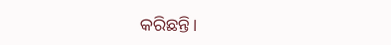କରିଛନ୍ତି।